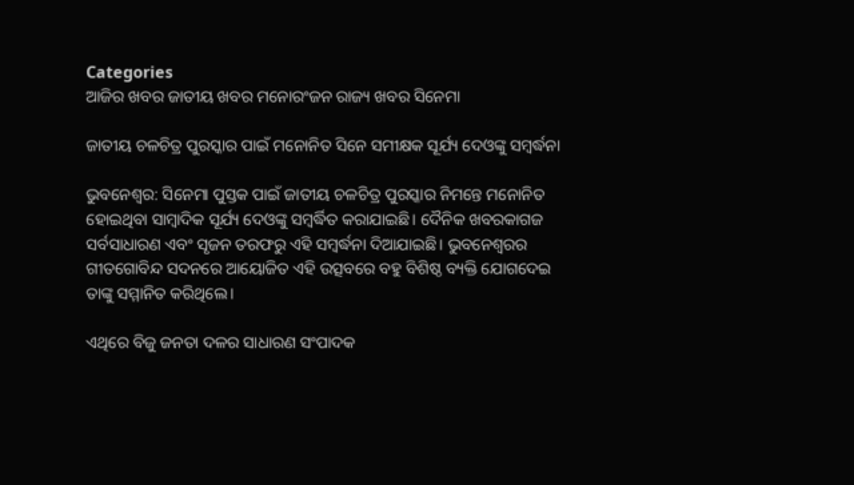Categories
ଆଜିର ଖବର ଜାତୀୟ ଖବର ମନୋରଂଜନ ରାଜ୍ୟ ଖବର ସିନେମା

ଜାତୀୟ ଚଳଚିତ୍ର ପୁରସ୍କାର ପାଇଁ ମନୋନିତ ସିନେ ସମୀକ୍ଷକ ସୂର୍ଯ୍ୟ ଦେଓଙ୍କୁ ସମ୍ବର୍ଦ୍ଧନା

ଭୁବନେଶ୍ବର: ସିନେମା ପୁସ୍ତକ ପାଇଁ ଜାତୀୟ ଚଳଚିତ୍ର ପୁରସ୍କାର ନିମନ୍ତେ ମନୋନିତ ହୋଇଥିବା ସାମ୍ବାଦିକ ସୂର୍ଯ୍ୟ ଦେଓଙ୍କୁ ସମ୍ବର୍ଦ୍ଧିତ କରାଯାଇଛି। ଦୈନିକ ଖବରକାଗଜ ସର୍ବସାଧାରଣ ଏବଂ ସୃଜନ ତରଫରୁ ଏହି ସମ୍ବର୍ଦ୍ଧନା ଦିଆଯାଇଛି। ଭୁବନେଶ୍ବରର ଗୀତଗୋବିନ୍ଦ ସଦନରେ ଆୟୋଜିତ ଏହି ଉତ୍ସବରେ ବହୁ ବିଶିଷ୍ଠ ବ୍ୟକ୍ତି ଯୋଗଦେଇ ତାଙ୍କୁ ସମ୍ମାନିତ କରିଥିଲେ।

ଏଥିରେ ବିଜୁ ଜନତା ଦଳର ସାଧାରଣ ସଂପାଦକ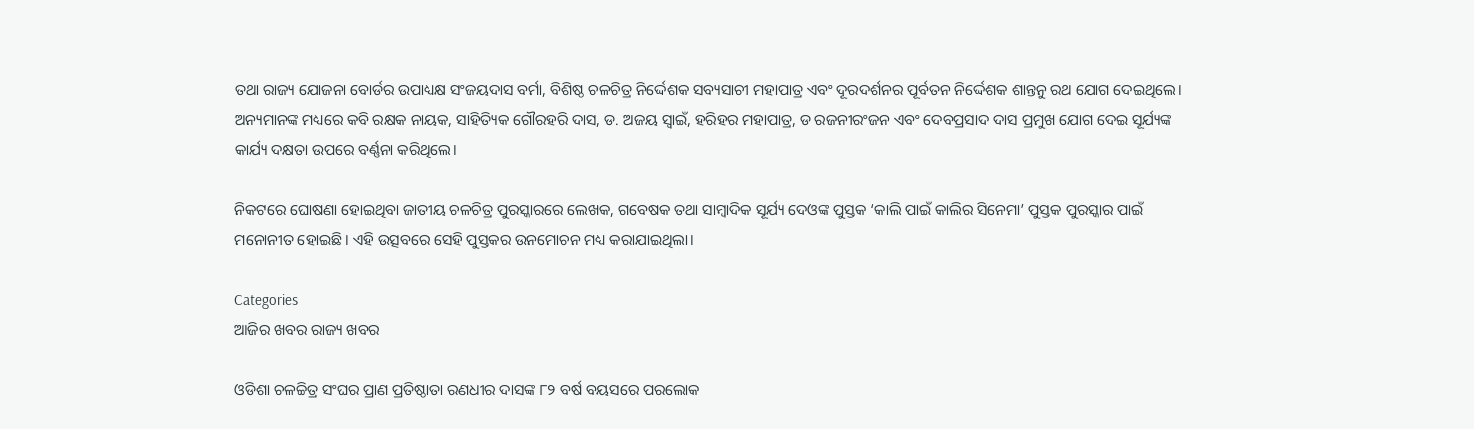ତଥା ରାଜ୍ୟ ଯୋଜନା ବୋର୍ଡର ଉପାଧ୍ୟକ୍ଷ ସଂଜୟଦାସ ବର୍ମା, ବିଶିଷ୍ଠ ଚଳଚିତ୍ର ନିର୍ଦ୍ଦେଶକ ସବ୍ୟସାଚୀ ମହାପାତ୍ର ଏବଂ ଦୂରଦର୍ଶନର ପୂର୍ବତନ ନିର୍ଦ୍ଦେଶକ ଶାନ୍ତନୁ ରଥ ଯୋଗ ଦେଇଥିଲେ। ଅନ୍ୟମାନଙ୍କ ମଧ୍ୟରେ କବି ରକ୍ଷକ ନାୟକ, ସାହିତ୍ୟିକ ଗୌରହରି ଦାସ, ଡ. ଅଜୟ ସ୍ବାଇଁ, ହରିହର ମହାପାତ୍ର, ଡ ରଜନୀରଂଜନ ଏବଂ ଦେବପ୍ରସାଦ ଦାସ ପ୍ରମୁଖ ଯୋଗ ଦେଇ ସୂର୍ଯ୍ୟଙ୍କ କାର୍ଯ୍ୟ ଦକ୍ଷତା ଉପରେ ବର୍ଣ୍ଣନା କରିଥିଲେ।

ନିକଟରେ ଘୋଷଣା ହୋଇଥିବା ଜାତୀୟ ଚଳଚିତ୍ର ପୁରସ୍କାରରେ ଲେଖକ, ଗବେଷକ ତଥା ସାମ୍ବାଦିକ ସୂର୍ଯ୍ୟ ଦେଓଙ୍କ ପୁସ୍ତକ ‘କାଲି ପାଇଁ କାଲିର ସିନେମା’ ପୁସ୍ତକ ପୁରସ୍କାର ପାଇଁ ମନୋନୀତ ହୋଇଛି। ଏହି ଉତ୍ସବରେ ସେହି ପୁସ୍ତକର ଉନମୋଚନ ମଧ୍ୟ କରାଯାଇଥିଲା।

Categories
ଆଜିର ଖବର ରାଜ୍ୟ ଖବର

ଓଡିଶା ଚଳଚ୍ଚିତ୍ର ସଂଘର ପ୍ରାଣ ପ୍ରତିଷ୍ଠାତା ରଣଧୀର ଦାସଙ୍କ ୮୨ ବର୍ଷ ବୟସରେ ପରଲୋକ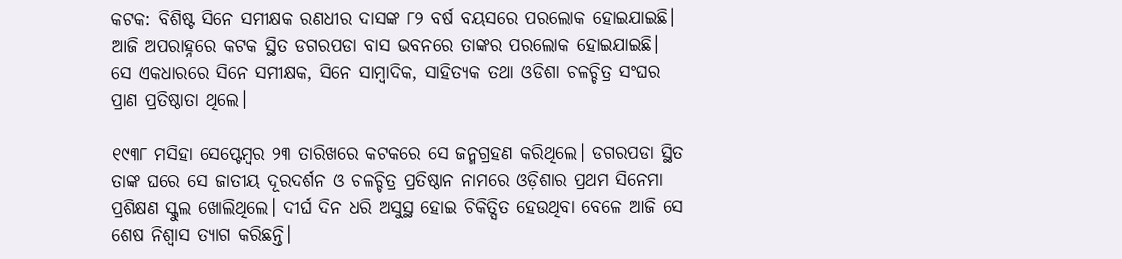କଟକ: ବିଶିଷ୍ଟ ସିନେ ସମୀକ୍ଷକ ରଣଧୀର ଦାସଙ୍କ ୮୨ ବର୍ଷ ବୟସରେ ପରଲୋକ ହୋଇଯାଇଛି। ଆଜି ଅପରାହ୍ନରେ କଟକ ସ୍ଥିତ ଡଗରପଡା ବାସ ଭବନରେ ତାଙ୍କର ପରଲୋକ ହୋଇଯାଇଛି। ସେ ଏକଧାରରେ ସିନେ ସମୀକ୍ଷକ, ସିନେ ସାମ୍ବାଦିକ, ସାହିତ୍ୟକ ତଥା ଓଡିଶା ଚଳଚ୍ଚିତ୍ର ସଂଘର ପ୍ରାଣ ପ୍ରତିଷ୍ଠାତା ଥିଲେ।

୧୯୩୮ ମସିହା ସେପ୍ଟେମ୍ବର ୨୩ ତାରିଖରେ କଟକରେ ସେ ଜନ୍ମଗ୍ରହଣ କରିଥିଲେ। ଡଗରପଡା ସ୍ଥିତ ତାଙ୍କ ଘରେ ସେ ଜାତୀୟ ଦୂରଦର୍ଶନ ଓ ଚଳଚ୍ଚିତ୍ର ପ୍ରତିଷ୍ଠାନ ନାମରେ ଓଡ଼ିଶାର ପ୍ରଥମ ସିନେମା ପ୍ରଶିକ୍ଷଣ ସ୍କୁଲ ଖୋଲିଥିଲେ। ଦୀର୍ଘ ଦିନ ଧରି ଅସୁସ୍ଥ ହୋଇ ଚିକିତ୍ସିତ ହେଉଥିବା ବେଳେ ଆଜି ସେ ଶେଷ ନିଶ୍ଵାସ ତ୍ୟାଗ କରିଛନ୍ତି।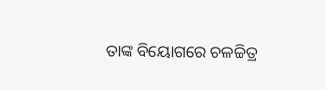ତାଙ୍କ ବିୟୋଗରେ ଚଳଚ୍ଚିତ୍ର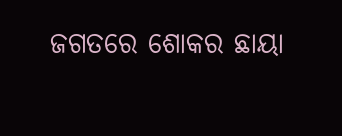ଜଗତରେ ଶୋକର ଛାୟା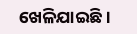ଖେଳିଯାଇଛି।